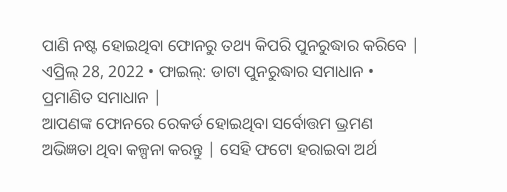ପାଣି ନଷ୍ଟ ହୋଇଥିବା ଫୋନରୁ ତଥ୍ୟ କିପରି ପୁନରୁଦ୍ଧାର କରିବେ |
ଏପ୍ରିଲ୍ 28, 2022 • ଫାଇଲ୍: ଡାଟା ପୁନରୁଦ୍ଧାର ସମାଧାନ • ପ୍ରମାଣିତ ସମାଧାନ |
ଆପଣଙ୍କ ଫୋନରେ ରେକର୍ଡ ହୋଇଥିବା ସର୍ବୋତ୍ତମ ଭ୍ରମଣ ଅଭିଜ୍ଞତା ଥିବା କଳ୍ପନା କରନ୍ତୁ | ସେହି ଫଟୋ ହରାଇବା ଅର୍ଥ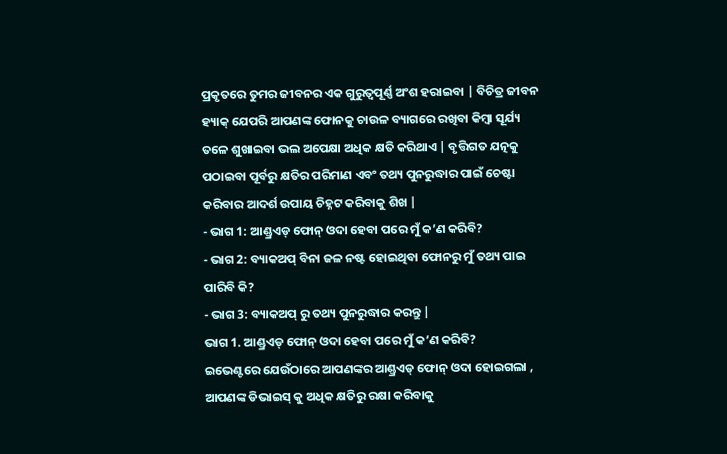ପ୍ରକୃତରେ ତୁମର ଜୀବନର ଏକ ଗୁରୁତ୍ୱପୂର୍ଣ୍ଣ ଅଂଶ ହରାଇବା | ବିଚିତ୍ର ଜୀବନ ହ୍ୟାକ୍ ଯେପରି ଆପଣଙ୍କ ଫୋନକୁ ଚାଉଳ ବ୍ୟାଗରେ ରଖିବା କିମ୍ବା ସୂର୍ଯ୍ୟ ତଳେ ଶୁଖାଇବା ଭଲ ଅପେକ୍ଷା ଅଧିକ କ୍ଷତି କରିଥାଏ | ବୃତ୍ତିଗତ ଯତ୍ନକୁ ପଠାଇବା ପୂର୍ବରୁ କ୍ଷତିର ପରିମାଣ ଏବଂ ତଥ୍ୟ ପୁନରୁଦ୍ଧାର ପାଇଁ ଚେଷ୍ଟା କରିବାର ଆଦର୍ଶ ଉପାୟ ଚିହ୍ନଟ କରିବାକୁ ଶିଖ |
- ଭାଗ 1: ଆଣ୍ଡ୍ରଏଡ୍ ଫୋନ୍ ଓଦା ହେବା ପରେ ମୁଁ କ’ଣ କରିବି?
- ଭାଗ 2: ବ୍ୟାକଅପ୍ ବିନା ଜଳ ନଷ୍ଟ ହୋଇଥିବା ଫୋନରୁ ମୁଁ ତଥ୍ୟ ପାଇ ପାରିବି କି?
- ଭାଗ 3: ବ୍ୟାକଅପ୍ ରୁ ତଥ୍ୟ ପୁନରୁଦ୍ଧାର କରନ୍ତୁ |
ଭାଗ 1. ଆଣ୍ଡ୍ରଏଡ୍ ଫୋନ୍ ଓଦା ହେବା ପରେ ମୁଁ କ’ଣ କରିବି?
ଇଭେଣ୍ଟରେ ଯେଉଁଠାରେ ଆପଣଙ୍କର ଆଣ୍ଡ୍ରଏଡ୍ ଫୋନ୍ ଓଦା ହୋଇଗଲା , ଆପଣଙ୍କ ଡିଭାଇସ୍ କୁ ଅଧିକ କ୍ଷତିରୁ ରକ୍ଷା କରିବାକୁ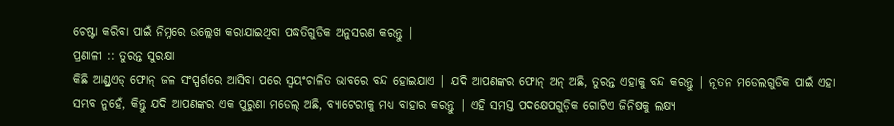ଚେଷ୍ଟା କରିବା ପାଇଁ ନିମ୍ନରେ ଉଲ୍ଲେଖ କରାଯାଇଥିବା ପଦ୍ଧତିଗୁଡିକ ଅନୁସରଣ କରନ୍ତୁ |
ପ୍ରଣାଳୀ :: ତୁରନ୍ତ ସୁରକ୍ଷା
କିଛି ଆଣ୍ଡ୍ରଏଡ୍ ଫୋନ୍ ଜଳ ସଂସ୍ପର୍ଶରେ ଆସିବା ପରେ ସ୍ୱୟଂଚାଳିତ ଭାବରେ ବନ୍ଦ ହୋଇଯାଏ | ଯଦି ଆପଣଙ୍କର ଫୋନ୍ ଅନ୍ ଅଛି, ତୁରନ୍ତ ଏହାକୁ ବନ୍ଦ କରନ୍ତୁ | ନୂତନ ମଡେଲଗୁଡିକ ପାଇଁ ଏହା ସମ୍ଭବ ନୁହେଁ, କିନ୍ତୁ ଯଦି ଆପଣଙ୍କର ଏକ ପୁରୁଣା ମଡେଲ୍ ଅଛି, ବ୍ୟାଟେରୀକୁ ମଧ୍ୟ ବାହାର କରନ୍ତୁ | ଏହି ସମସ୍ତ ପଦକ୍ଷେପଗୁଡ଼ିକ ଗୋଟିଏ ଜିନିଷକୁ ଲକ୍ଷ୍ୟ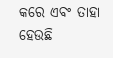କରେ ଏବଂ ତାହା ହେଉଛି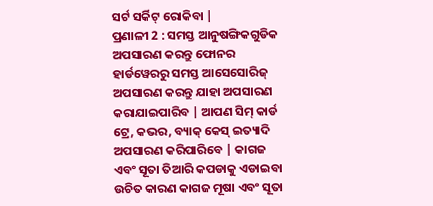ସର୍ଟ ସର୍କିଟ୍ ରୋକିବା |
ପ୍ରଣାଳୀ 2 : ସମସ୍ତ ଆନୁଷଙ୍ଗିକଗୁଡିକ ଅପସାରଣ କରନ୍ତୁ ଫୋନର ହାର୍ଡୱେରରୁ ସମସ୍ତ ଆସେସୋରିଜ୍ ଅପସାରଣ କରନ୍ତୁ ଯାହା ଅପସାରଣ କରାଯାଇପାରିବ | ଆପଣ ସିମ୍ କାର୍ଡ ଟ୍ରେ, କଭର, ବ୍ୟାକ୍ କେସ୍ ଇତ୍ୟାଦି ଅପସାରଣ କରିପାରିବେ | କାଗଜ ଏବଂ ସୂତା ତିଆରି କପଡାକୁ ଏଡାଇବା ଉଚିତ କାରଣ କାଗଜ ମୂଷା ଏବଂ ସୂତା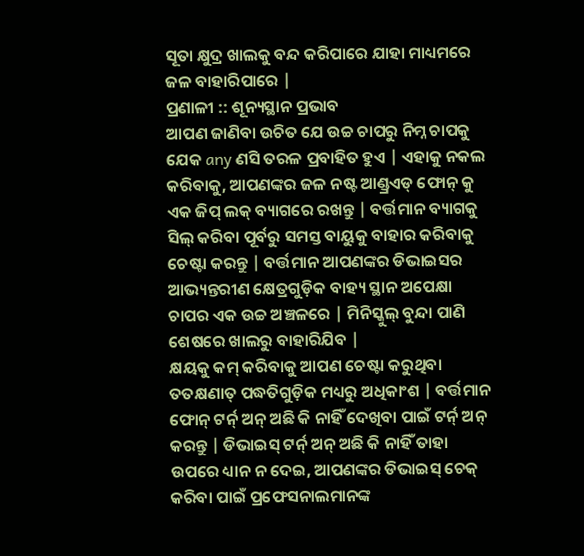ସୂତା କ୍ଷୁଦ୍ର ଖାଲକୁ ବନ୍ଦ କରିପାରେ ଯାହା ମାଧ୍ୟମରେ ଜଳ ବାହାରିପାରେ |
ପ୍ରଣାଳୀ :: ଶୂନ୍ୟସ୍ଥାନ ପ୍ରଭାବ
ଆପଣ ଜାଣିବା ଉଚିତ ଯେ ଉଚ୍ଚ ଚାପରୁ ନିମ୍ନ ଚାପକୁ ଯେକ any ଣସି ତରଳ ପ୍ରବାହିତ ହୁଏ | ଏହାକୁ ନକଲ କରିବାକୁ, ଆପଣଙ୍କର ଜଳ ନଷ୍ଟ ଆଣ୍ଡ୍ରଏଡ୍ ଫୋନ୍ କୁ ଏକ ଜିପ୍ ଲକ୍ ବ୍ୟାଗରେ ରଖନ୍ତୁ | ବର୍ତ୍ତମାନ ବ୍ୟାଗକୁ ସିଲ୍ କରିବା ପୂର୍ବରୁ ସମସ୍ତ ବାୟୁକୁ ବାହାର କରିବାକୁ ଚେଷ୍ଟା କରନ୍ତୁ | ବର୍ତ୍ତମାନ ଆପଣଙ୍କର ଡିଭାଇସର ଆଭ୍ୟନ୍ତରୀଣ କ୍ଷେତ୍ରଗୁଡ଼ିକ ବାହ୍ୟ ସ୍ଥାନ ଅପେକ୍ଷା ଚାପର ଏକ ଉଚ୍ଚ ଅଞ୍ଚଳରେ | ମିନିସ୍କୁଲ୍ ବୁନ୍ଦା ପାଣି ଶେଷରେ ଖାଲରୁ ବାହାରିଯିବ |
କ୍ଷୟକୁ କମ୍ କରିବାକୁ ଆପଣ ଚେଷ୍ଟା କରୁଥିବା ତତକ୍ଷଣାତ୍ ପଦ୍ଧତିଗୁଡ଼ିକ ମଧ୍ୟରୁ ଅଧିକାଂଶ | ବର୍ତ୍ତମାନ ଫୋନ୍ ଟର୍ନ୍ ଅନ୍ ଅଛି କି ନାହିଁ ଦେଖିବା ପାଇଁ ଟର୍ନ୍ ଅନ୍ କରନ୍ତୁ | ଡିଭାଇସ୍ ଟର୍ନ୍ ଅନ୍ ଅଛି କି ନାହିଁ ତାହା ଉପରେ ଧ୍ୟାନ ନ ଦେଇ, ଆପଣଙ୍କର ଡିଭାଇସ୍ ଚେକ୍ କରିବା ପାଇଁ ପ୍ରଫେସନାଲମାନଙ୍କ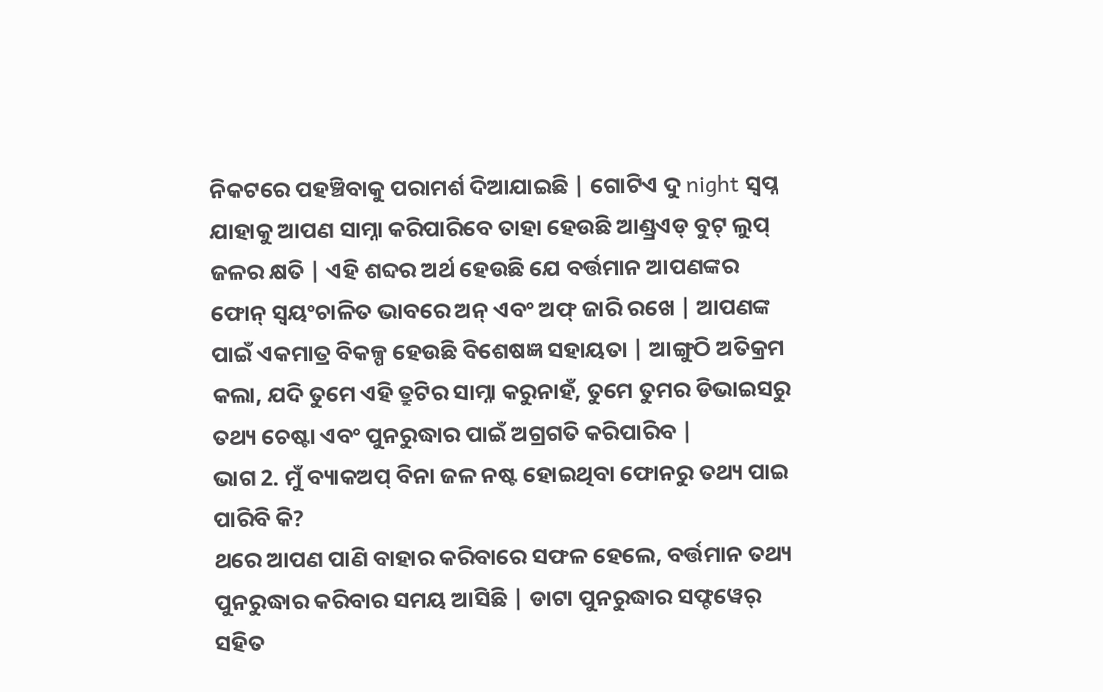ନିକଟରେ ପହଞ୍ଚିବାକୁ ପରାମର୍ଶ ଦିଆଯାଇଛି | ଗୋଟିଏ ଦୁ night ସ୍ୱପ୍ନ ଯାହାକୁ ଆପଣ ସାମ୍ନା କରିପାରିବେ ତାହା ହେଉଛି ଆଣ୍ଡ୍ରଏଡ୍ ବୁଟ୍ ଲୁପ୍ ଜଳର କ୍ଷତି | ଏହି ଶବ୍ଦର ଅର୍ଥ ହେଉଛି ଯେ ବର୍ତ୍ତମାନ ଆପଣଙ୍କର ଫୋନ୍ ସ୍ୱୟଂଚାଳିତ ଭାବରେ ଅନ୍ ଏବଂ ଅଫ୍ ଜାରି ରଖେ | ଆପଣଙ୍କ ପାଇଁ ଏକମାତ୍ର ବିକଳ୍ପ ହେଉଛି ବିଶେଷଜ୍ଞ ସହାୟତା | ଆଙ୍ଗୁଠି ଅତିକ୍ରମ କଲା, ଯଦି ତୁମେ ଏହି ତ୍ରୁଟିର ସାମ୍ନା କରୁନାହଁ, ତୁମେ ତୁମର ଡିଭାଇସରୁ ତଥ୍ୟ ଚେଷ୍ଟା ଏବଂ ପୁନରୁଦ୍ଧାର ପାଇଁ ଅଗ୍ରଗତି କରିପାରିବ |
ଭାଗ 2. ମୁଁ ବ୍ୟାକଅପ୍ ବିନା ଜଳ ନଷ୍ଟ ହୋଇଥିବା ଫୋନରୁ ତଥ୍ୟ ପାଇ ପାରିବି କି?
ଥରେ ଆପଣ ପାଣି ବାହାର କରିବାରେ ସଫଳ ହେଲେ, ବର୍ତ୍ତମାନ ତଥ୍ୟ ପୁନରୁଦ୍ଧାର କରିବାର ସମୟ ଆସିଛି | ଡାଟା ପୁନରୁଦ୍ଧାର ସଫ୍ଟୱେର୍ ସହିତ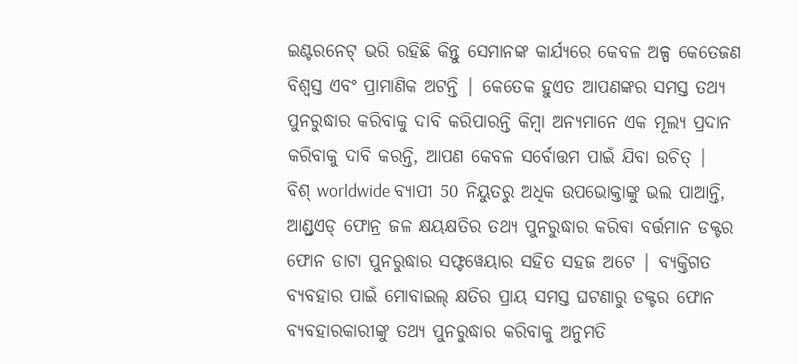ଇଣ୍ଟରନେଟ୍ ଭରି ରହିଛି କିନ୍ତୁ ସେମାନଙ୍କ କାର୍ଯ୍ୟରେ କେବଳ ଅଳ୍ପ କେତେଜଣ ବିଶ୍ୱସ୍ତ ଏବଂ ପ୍ରାମାଣିକ ଅଟନ୍ତି | କେତେକ ହୁଏତ ଆପଣଙ୍କର ସମସ୍ତ ତଥ୍ୟ ପୁନରୁଦ୍ଧାର କରିବାକୁ ଦାବି କରିପାରନ୍ତି କିମ୍ବା ଅନ୍ୟମାନେ ଏକ ମୂଲ୍ୟ ପ୍ରଦାନ କରିବାକୁ ଦାବି କରନ୍ତି, ଆପଣ କେବଳ ସର୍ବୋତ୍ତମ ପାଇଁ ଯିବା ଉଚିତ୍ |
ବିଶ୍ worldwide ବ୍ୟାପୀ 50 ନିୟୁତରୁ ଅଧିକ ଉପଭୋକ୍ତାଙ୍କୁ ଭଲ ପାଆନ୍ତି, ଆଣ୍ଡ୍ରଏଡ୍ ଫୋନ୍ର ଜଳ କ୍ଷୟକ୍ଷତିର ତଥ୍ୟ ପୁନରୁଦ୍ଧାର କରିବା ବର୍ତ୍ତମାନ ଡକ୍ଟର ଫୋନ ଡାଟା ପୁନରୁଦ୍ଧାର ସଫ୍ଟୱେୟାର ସହିତ ସହଜ ଅଟେ | ବ୍ୟକ୍ତିଗତ ବ୍ୟବହାର ପାଇଁ ମୋବାଇଲ୍ କ୍ଷତିର ପ୍ରାୟ ସମସ୍ତ ଘଟଣାରୁ ଡକ୍ଟର ଫୋନ ବ୍ୟବହାରକାରୀଙ୍କୁ ତଥ୍ୟ ପୁନରୁଦ୍ଧାର କରିବାକୁ ଅନୁମତି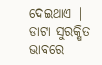ଦେଇଥାଏ |
ଡାଟା ସୁରକ୍ଷିତ ଭାବରେ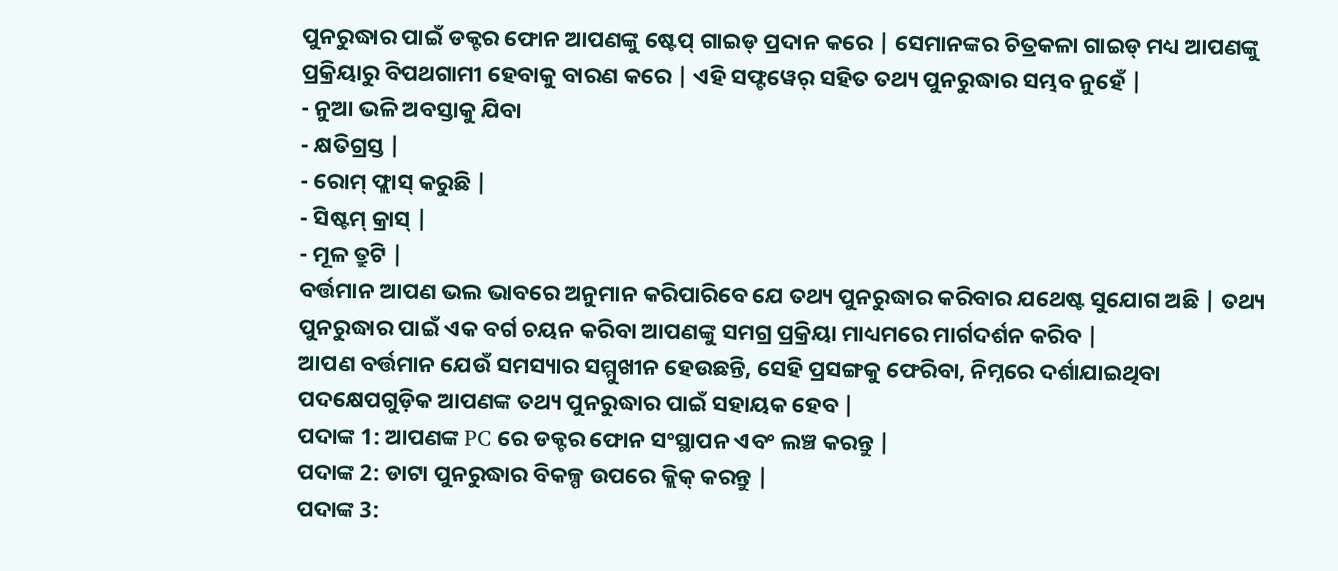ପୁନରୁଦ୍ଧାର ପାଇଁ ଡକ୍ଟର ଫୋନ ଆପଣଙ୍କୁ ଷ୍ଟେପ୍ ଗାଇଡ୍ ପ୍ରଦାନ କରେ | ସେମାନଙ୍କର ଚିତ୍ରକଳା ଗାଇଡ୍ ମଧ୍ୟ ଆପଣଙ୍କୁ ପ୍ରକ୍ରିୟାରୁ ବିପଥଗାମୀ ହେବାକୁ ବାରଣ କରେ | ଏହି ସଫ୍ଟୱେର୍ ସହିତ ତଥ୍ୟ ପୁନରୁଦ୍ଧାର ସମ୍ଭବ ନୁହେଁ |
- ନୁଆ ଭଳି ଅବସ୍ତାକୁ ଯିବା
- କ୍ଷତିଗ୍ରସ୍ତ |
- ରୋମ୍ ଫ୍ଲାସ୍ କରୁଛି |
- ସିଷ୍ଟମ୍ କ୍ରାସ୍ |
- ମୂଳ ତ୍ରୁଟି |
ବର୍ତ୍ତମାନ ଆପଣ ଭଲ ଭାବରେ ଅନୁମାନ କରିପାରିବେ ଯେ ତଥ୍ୟ ପୁନରୁଦ୍ଧାର କରିବାର ଯଥେଷ୍ଟ ସୁଯୋଗ ଅଛି | ତଥ୍ୟ ପୁନରୁଦ୍ଧାର ପାଇଁ ଏକ ବର୍ଗ ଚୟନ କରିବା ଆପଣଙ୍କୁ ସମଗ୍ର ପ୍ରକ୍ରିୟା ମାଧ୍ୟମରେ ମାର୍ଗଦର୍ଶନ କରିବ |
ଆପଣ ବର୍ତ୍ତମାନ ଯେଉଁ ସମସ୍ୟାର ସମ୍ମୁଖୀନ ହେଉଛନ୍ତି, ସେହି ପ୍ରସଙ୍ଗକୁ ଫେରିବା, ନିମ୍ନରେ ଦର୍ଶାଯାଇଥିବା ପଦକ୍ଷେପଗୁଡ଼ିକ ଆପଣଙ୍କ ତଥ୍ୟ ପୁନରୁଦ୍ଧାର ପାଇଁ ସହାୟକ ହେବ |
ପଦାଙ୍କ 1: ଆପଣଙ୍କ PC ରେ ଡକ୍ଟର ଫୋନ ସଂସ୍ଥାପନ ଏବଂ ଲଞ୍ଚ କରନ୍ତୁ |
ପଦାଙ୍କ 2: ଡାଟା ପୁନରୁଦ୍ଧାର ବିକଳ୍ପ ଉପରେ କ୍ଲିକ୍ କରନ୍ତୁ |
ପଦାଙ୍କ 3: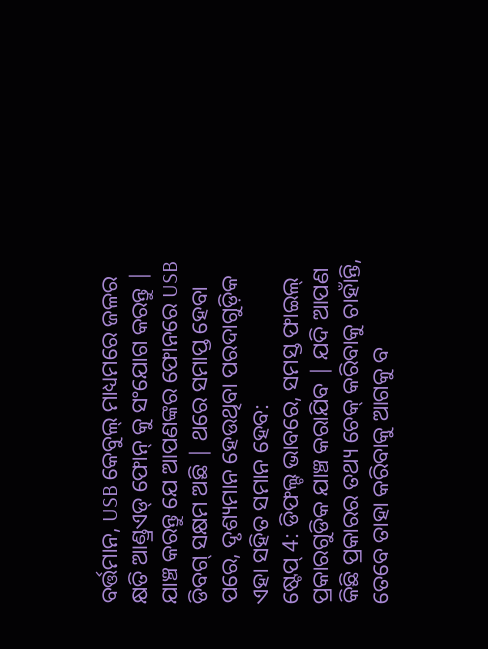ବର୍ତ୍ତମାନ, USB କେବୁଲ୍ ମାଧ୍ୟମରେ ଜଳର କ୍ଷତି ଆଣ୍ଡ୍ରଏଡ୍ ଫୋନ୍ କୁ ସଂଯୋଗ କରନ୍ତୁ | ଯାଞ୍ଚ କରନ୍ତୁ ଯେ ଆପଣଙ୍କର ଫୋନରେ USB ଡିବଗ୍ ସକ୍ଷମ ଅଛି | ଥରେ ସମାପ୍ତ ହେବା ପରେ, ଦୃଶ୍ୟମାନ ହେଉଥିବା ପରଦାଗୁଡ଼ିକ ଏହା ସହିତ ସମାନ ହେବ:
ଷ୍ଟେପ୍ 4: ଡିଫଲ୍ଟ ଭାବରେ, ସମସ୍ତ ଫାଇଲ୍ ପ୍ରକାରଗୁଡିକ ଯାଞ୍ଚ କରାଯିବ | ଯଦି ଆପଣ କିଛି ପ୍ରକାରର ତଥ୍ୟ ଚେକ୍ କରିବାକୁ ଚାହାଁନ୍ତି, ତେବେ ତାହା କରିବାକୁ ଆଗକୁ ବ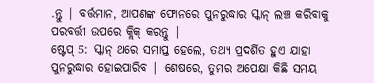.ନ୍ତୁ | ବର୍ତ୍ତମାନ, ଆପଣଙ୍କ ଫୋନରେ ପୁନରୁଦ୍ଧାର ସ୍କାନ୍ ଲଞ୍ଚ କରିବାକୁ ପରବର୍ତ୍ତୀ ଉପରେ କ୍ଲିକ୍ କରନ୍ତୁ |
ଷ୍ଟେପ୍ 5: ସ୍କାନ୍ ଥରେ ସମାପ୍ତ ହେଲେ, ତଥ୍ୟ ପ୍ରଦର୍ଶିତ ହୁଏ ଯାହା ପୁନରୁଦ୍ଧାର ହୋଇପାରିବ | ଶେଷରେ, ତୁମର ଅପେକ୍ଷା କିଛି ସମୟ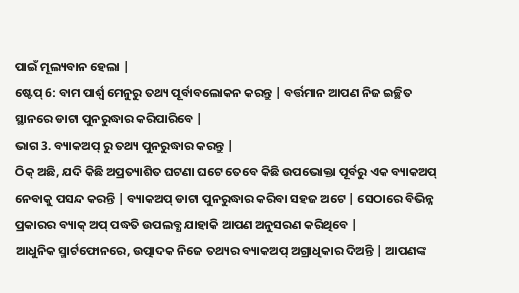ପାଇଁ ମୂଲ୍ୟବାନ ହେଲା |
ଷ୍ଟେପ୍ 6: ବାମ ପାର୍ଶ୍ୱ ମେନୁରୁ ତଥ୍ୟ ପୂର୍ବାବଲୋକନ କରନ୍ତୁ | ବର୍ତ୍ତମାନ ଆପଣ ନିଜ ଇଚ୍ଛିତ ସ୍ଥାନରେ ଡାଟା ପୁନରୁଦ୍ଧାର କରିପାରିବେ |
ଭାଗ 3. ବ୍ୟାକଅପ୍ ରୁ ତଥ୍ୟ ପୁନରୁଦ୍ଧାର କରନ୍ତୁ |
ଠିକ୍ ଅଛି, ଯଦି କିଛି ଅପ୍ରତ୍ୟାଶିତ ଘଟଣା ଘଟେ ତେବେ କିଛି ଉପଭୋକ୍ତା ପୂର୍ବରୁ ଏକ ବ୍ୟାକଅପ୍ ନେବାକୁ ପସନ୍ଦ କରନ୍ତି | ବ୍ୟାକଅପ୍ ଡାଟା ପୁନରୁଦ୍ଧାର କରିବା ସହଜ ଅଟେ | ସେଠାରେ ବିଭିନ୍ନ ପ୍ରକାରର ବ୍ୟାକ୍ ଅପ୍ ପଦ୍ଧତି ଉପଲବ୍ଧ ଯାହାକି ଆପଣ ଅନୁସରଣ କରିଥିବେ |
ଆଧୁନିକ ସ୍ମାର୍ଟଫୋନରେ, ଉତ୍ପାଦକ ନିଜେ ତଥ୍ୟର ବ୍ୟାକଅପ୍ ଅଗ୍ରାଧିକାର ଦିଅନ୍ତି | ଆପଣଙ୍କ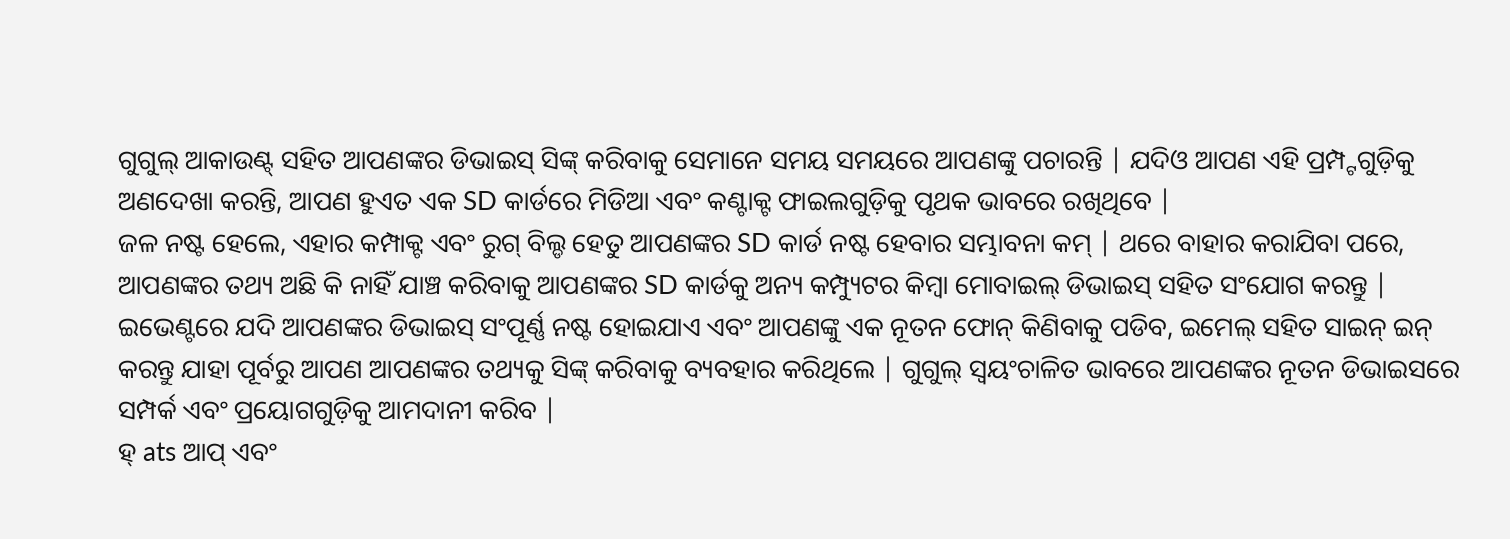ଗୁଗୁଲ୍ ଆକାଉଣ୍ଟ୍ ସହିତ ଆପଣଙ୍କର ଡିଭାଇସ୍ ସିଙ୍କ୍ କରିବାକୁ ସେମାନେ ସମୟ ସମୟରେ ଆପଣଙ୍କୁ ପଚାରନ୍ତି | ଯଦିଓ ଆପଣ ଏହି ପ୍ରମ୍ପ୍ଟଗୁଡ଼ିକୁ ଅଣଦେଖା କରନ୍ତି, ଆପଣ ହୁଏତ ଏକ SD କାର୍ଡରେ ମିଡିଆ ଏବଂ କଣ୍ଟାକ୍ଟ ଫାଇଲଗୁଡ଼ିକୁ ପୃଥକ ଭାବରେ ରଖିଥିବେ |
ଜଳ ନଷ୍ଟ ହେଲେ, ଏହାର କମ୍ପାକ୍ଟ ଏବଂ ରୁଗ୍ ବିଲ୍ଡ ହେତୁ ଆପଣଙ୍କର SD କାର୍ଡ ନଷ୍ଟ ହେବାର ସମ୍ଭାବନା କମ୍ | ଥରେ ବାହାର କରାଯିବା ପରେ, ଆପଣଙ୍କର ତଥ୍ୟ ଅଛି କି ନାହିଁ ଯାଞ୍ଚ କରିବାକୁ ଆପଣଙ୍କର SD କାର୍ଡକୁ ଅନ୍ୟ କମ୍ପ୍ୟୁଟର କିମ୍ବା ମୋବାଇଲ୍ ଡିଭାଇସ୍ ସହିତ ସଂଯୋଗ କରନ୍ତୁ |
ଇଭେଣ୍ଟରେ ଯଦି ଆପଣଙ୍କର ଡିଭାଇସ୍ ସଂପୂର୍ଣ୍ଣ ନଷ୍ଟ ହୋଇଯାଏ ଏବଂ ଆପଣଙ୍କୁ ଏକ ନୂତନ ଫୋନ୍ କିଣିବାକୁ ପଡିବ, ଇମେଲ୍ ସହିତ ସାଇନ୍ ଇନ୍ କରନ୍ତୁ ଯାହା ପୂର୍ବରୁ ଆପଣ ଆପଣଙ୍କର ତଥ୍ୟକୁ ସିଙ୍କ୍ କରିବାକୁ ବ୍ୟବହାର କରିଥିଲେ | ଗୁଗୁଲ୍ ସ୍ୱୟଂଚାଳିତ ଭାବରେ ଆପଣଙ୍କର ନୂତନ ଡିଭାଇସରେ ସମ୍ପର୍କ ଏବଂ ପ୍ରୟୋଗଗୁଡ଼ିକୁ ଆମଦାନୀ କରିବ |
ହ୍ ats ଆପ୍ ଏବଂ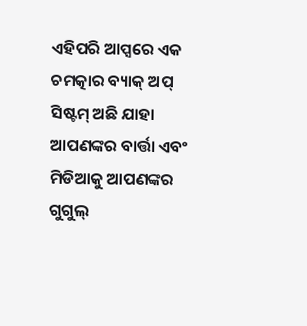ଏହିପରି ଆପ୍ସରେ ଏକ ଚମତ୍କାର ବ୍ୟାକ୍ ଅପ୍ ସିଷ୍ଟମ୍ ଅଛି ଯାହା ଆପଣଙ୍କର ବାର୍ତ୍ତା ଏବଂ ମିଡିଆକୁ ଆପଣଙ୍କର ଗୁଗୁଲ୍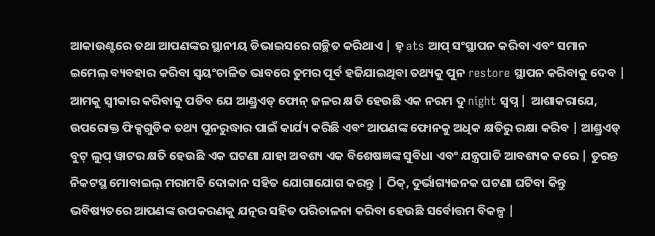ଆକାଉଣ୍ଟରେ ତଥା ଆପଣଙ୍କର ସ୍ଥାନୀୟ ଡିଭାଇସରେ ଗଚ୍ଛିତ କରିଥାଏ | ହ୍ ats ଆପ୍ ସଂସ୍ଥାପନ କରିବା ଏବଂ ସମାନ ଇମେଲ୍ ବ୍ୟବହାର କରିବା ସ୍ୱୟଂଚାଳିତ ଭାବରେ ତୁମର ପୂର୍ବ ହଜିଯାଇଥିବା ତଥ୍ୟକୁ ପୁନ restore ସ୍ଥାପନ କରିବାକୁ ଦେବ |
ଆମକୁ ସ୍ୱୀକାର କରିବାକୁ ପଡିବ ଯେ ଆଣ୍ଡ୍ରଏଡ୍ ଫୋନ୍ ଜଳର କ୍ଷତି ହେଉଛି ଏକ ନରମ ଦୁ night ସ୍ୱପ୍ନ | ଆଶାକରାଯେ, ଉପରୋକ୍ତ ଫିକ୍ସଗୁଡିକ ତଥ୍ୟ ପୁନରୁଦ୍ଧାର ପାଇଁ କାର୍ଯ୍ୟ କରିଛି ଏବଂ ଆପଣଙ୍କ ଫୋନକୁ ଅଧିକ କ୍ଷତିରୁ ରକ୍ଷା କରିବ | ଆଣ୍ଡ୍ରଏଡ୍ ବୁଟ୍ ଲୁପ୍ ୱାଟର କ୍ଷତି ହେଉଛି ଏକ ଘଟଣା ଯାହା ଅବଶ୍ୟ ଏକ ବିଶେଷଜ୍ଞଙ୍କ ସୁବିଧା ଏବଂ ଯନ୍ତ୍ରପାତି ଆବଶ୍ୟକ କରେ | ତୁରନ୍ତ ନିକଟସ୍ଥ ମୋବାଇଲ୍ ମରାମତି ଦୋକାନ ସହିତ ଯୋଗାଯୋଗ କରନ୍ତୁ | ଠିକ୍, ଦୁର୍ଭାଗ୍ୟଜନକ ଘଟଣା ଘଟିବା କିନ୍ତୁ ଭବିଷ୍ୟତରେ ଆପଣଙ୍କ ଉପକରଣକୁ ଯତ୍ନର ସହିତ ପରିଚାଳନା କରିବା ହେଉଛି ସର୍ବୋତ୍ତମ ବିକଳ୍ପ |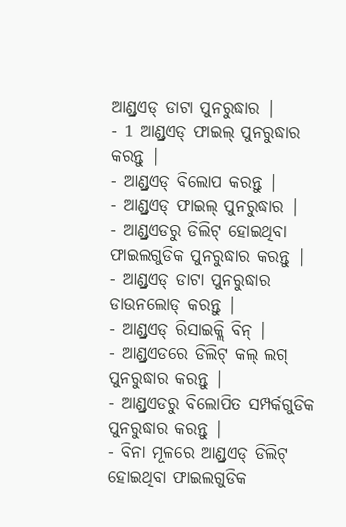ଆଣ୍ଡ୍ରଏଡ୍ ଡାଟା ପୁନରୁଦ୍ଧାର |
- 1 ଆଣ୍ଡ୍ରଏଡ୍ ଫାଇଲ୍ ପୁନରୁଦ୍ଧାର କରନ୍ତୁ |
- ଆଣ୍ଡ୍ରଏଡ୍ ବିଲୋପ କରନ୍ତୁ |
- ଆଣ୍ଡ୍ରଏଡ୍ ଫାଇଲ୍ ପୁନରୁଦ୍ଧାର |
- ଆଣ୍ଡ୍ରଏଡରୁ ଡିଲିଟ୍ ହୋଇଥିବା ଫାଇଲଗୁଡିକ ପୁନରୁଦ୍ଧାର କରନ୍ତୁ |
- ଆଣ୍ଡ୍ରଏଡ୍ ଡାଟା ପୁନରୁଦ୍ଧାର ଡାଉନଲୋଡ୍ କରନ୍ତୁ |
- ଆଣ୍ଡ୍ରଏଡ୍ ରିସାଇକ୍ଲି ବିନ୍ |
- ଆଣ୍ଡ୍ରଏଡରେ ଡିଲିଟ୍ କଲ୍ ଲଗ୍ ପୁନରୁଦ୍ଧାର କରନ୍ତୁ |
- ଆଣ୍ଡ୍ରଏଡରୁ ବିଲୋପିତ ସମ୍ପର୍କଗୁଡିକ ପୁନରୁଦ୍ଧାର କରନ୍ତୁ |
- ବିନା ମୂଳରେ ଆଣ୍ଡ୍ରଏଡ୍ ଡିଲିଟ୍ ହୋଇଥିବା ଫାଇଲଗୁଡିକ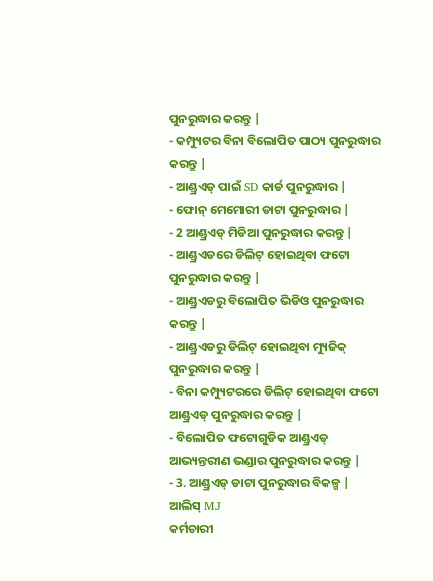ପୁନରୁଦ୍ଧାର କରନ୍ତୁ |
- କମ୍ପ୍ୟୁଟର ବିନା ବିଲୋପିତ ପାଠ୍ୟ ପୁନରୁଦ୍ଧାର କରନ୍ତୁ |
- ଆଣ୍ଡ୍ରଏଡ୍ ପାଇଁ SD କାର୍ଡ ପୁନରୁଦ୍ଧାର |
- ଫୋନ୍ ମେମୋରୀ ଡାଟା ପୁନରୁଦ୍ଧାର |
- 2 ଆଣ୍ଡ୍ରଏଡ୍ ମିଡିଆ ପୁନରୁଦ୍ଧାର କରନ୍ତୁ |
- ଆଣ୍ଡ୍ରଏଡରେ ଡିଲିଟ୍ ହୋଇଥିବା ଫଟୋ ପୁନରୁଦ୍ଧାର କରନ୍ତୁ |
- ଆଣ୍ଡ୍ରଏଡରୁ ବିଲୋପିତ ଭିଡିଓ ପୁନରୁଦ୍ଧାର କରନ୍ତୁ |
- ଆଣ୍ଡ୍ରଏଡରୁ ଡିଲିଟ୍ ହୋଇଥିବା ମ୍ୟୁଜିକ୍ ପୁନରୁଦ୍ଧାର କରନ୍ତୁ |
- ବିନା କମ୍ପ୍ୟୁଟରରେ ଡିଲିଟ୍ ହୋଇଥିବା ଫଟୋ ଆଣ୍ଡ୍ରଏଡ୍ ପୁନରୁଦ୍ଧାର କରନ୍ତୁ |
- ବିଲୋପିତ ଫଟୋଗୁଡିକ ଆଣ୍ଡ୍ରଏଡ୍ ଆଭ୍ୟନ୍ତରୀଣ ଭଣ୍ଡାର ପୁନରୁଦ୍ଧାର କରନ୍ତୁ |
- 3. ଆଣ୍ଡ୍ରଏଡ୍ ଡାଟା ପୁନରୁଦ୍ଧାର ବିକଳ୍ପ |
ଆଲିସ୍ MJ
କର୍ମଚାରୀ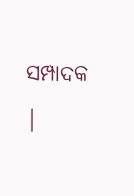ସମ୍ପାଦକ |